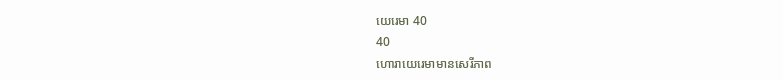យេរេមា 40
40
ហោរាយេរេមាមានសេរីភាព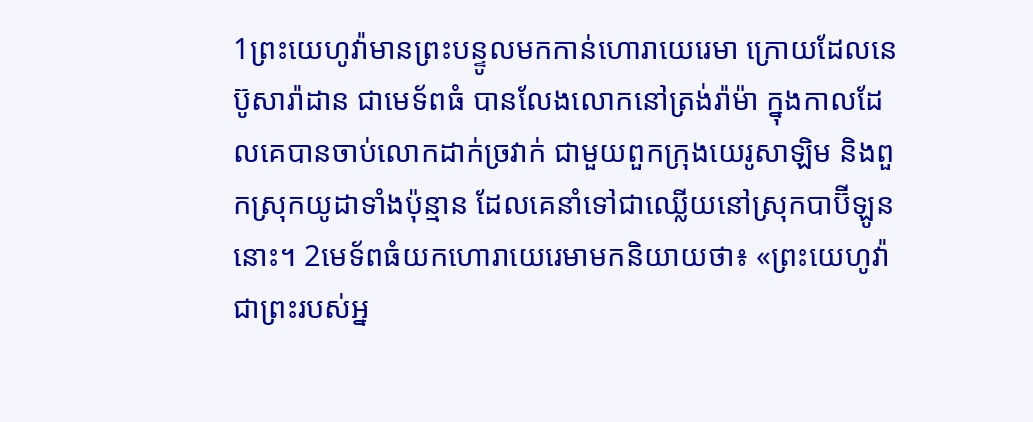1ព្រះយេហូវ៉ាមានព្រះបន្ទូលមកកាន់ហោរាយេរេមា ក្រោយដែលនេប៊ូសារ៉ាដាន ជាមេទ័ពធំ បានលែងលោកនៅត្រង់រ៉ាម៉ា ក្នុងកាលដែលគេបានចាប់លោកដាក់ច្រវាក់ ជាមួយពួកក្រុងយេរូសាឡិម និងពួកស្រុកយូដាទាំងប៉ុន្មាន ដែលគេនាំទៅជាឈ្លើយនៅស្រុកបាប៊ីឡូននោះ។ 2មេទ័ពធំយកហោរាយេរេមាមកនិយាយថា៖ «ព្រះយេហូវ៉ាជាព្រះរបស់អ្ន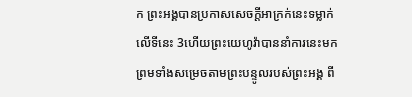ក ព្រះអង្គបានប្រកាសសេចក្ដីអាក្រក់នេះទម្លាក់លើទីនេះ 3ហើយព្រះយេហូវ៉ាបាននាំការនេះមក ព្រមទាំងសម្រេចតាមព្រះបន្ទូលរបស់ព្រះអង្គ ពី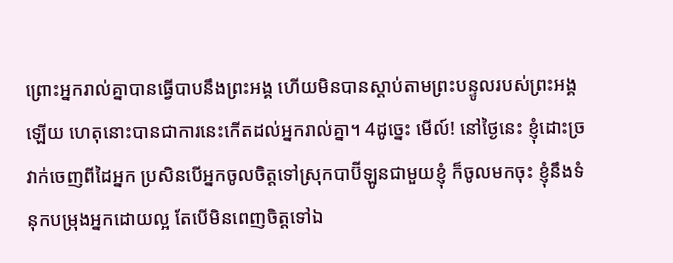ព្រោះអ្នករាល់គ្នាបានធ្វើបាបនឹងព្រះអង្គ ហើយមិនបានស្តាប់តាមព្រះបន្ទូលរបស់ព្រះអង្គឡើយ ហេតុនោះបានជាការនេះកើតដល់អ្នករាល់គ្នា។ 4ដូច្នេះ មើល៍! នៅថ្ងៃនេះ ខ្ញុំដោះច្រវាក់ចេញពីដៃអ្នក ប្រសិនបើអ្នកចូលចិត្តទៅស្រុកបាប៊ីឡូនជាមួយខ្ញុំ ក៏ចូលមកចុះ ខ្ញុំនឹងទំនុកបម្រុងអ្នកដោយល្អ តែបើមិនពេញចិត្តទៅឯ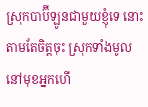ស្រុកបាប៊ីឡូនជាមួយខ្ញុំទេ នោះតាមតែចិត្តចុះ ស្រុកទាំងមូលនៅមុខអ្នកហើ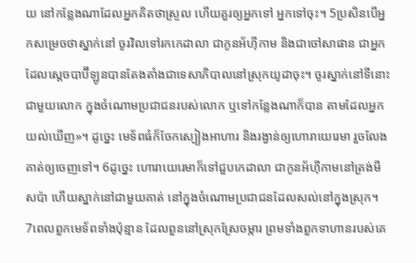យ នៅកន្លែងណាដែលអ្នកគិតថាស្រួល ហើយគួរឲ្យអ្នកទៅ អ្នកទៅចុះ។ 5ប្រសិនបើអ្នកសម្រេចថាស្នាក់នៅ ចូរវិលទៅរកកេដាលា ជាកូនអ័ហ៊ីកាម និងជាចៅសាផាន ជាអ្នកដែលស្តេចបាប៊ីឡូនបានតែងតាំងជាទេសាភិបាលនៅស្រុកយូដាចុះ។ ចូរស្នាក់នៅទីនោះជាមួយលោក ក្នុងចំណោមប្រជាជនរបស់លោក ឬទៅកន្លែងណាក៏បាន តាមដែលអ្នកយល់ឃើញ»។ ដូច្នេះ មេទ័ពធំក៏ចែកស្បៀងអាហារ និងរង្វាន់ឲ្យហោរាយេរេមា រួចលែងគាត់ឲ្យចេញទៅ។ 6ដូច្នេះ ហោរាយេរេមាក៏ទៅជួបកេដាលា ជាកូនអ័ហ៊ីកាមនៅត្រង់មីសប៉ា ហើយស្នាក់នៅជាមួយគាត់ នៅក្នុងចំណោមប្រជាជនដែលសល់នៅក្នុងស្រុក។
7ពេលពួកមេទ័ពទាំងប៉ុន្មាន ដែលពួននៅស្រុកស្រែចម្ការ ព្រមទាំងពួកទាហានរបស់គេ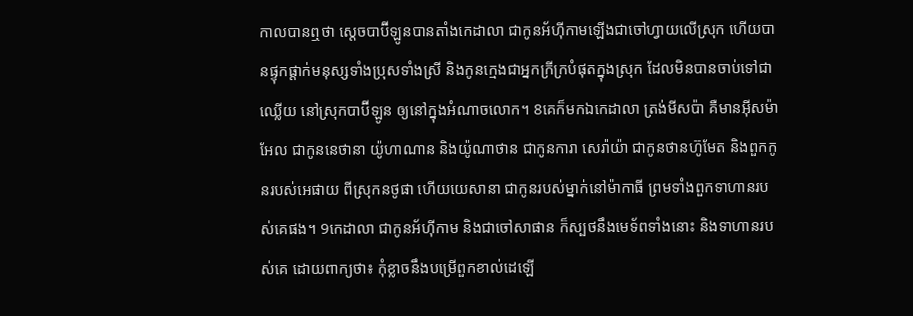កាលបានឮថា ស្តេចបាប៊ីឡូនបានតាំងកេដាលា ជាកូនអ័ហ៊ីកាមឡើងជាចៅហ្វាយលើស្រុក ហើយបានផ្ទុកផ្តាក់មនុស្សទាំងប្រុសទាំងស្រី និងកូនក្មេងជាអ្នកក្រីក្របំផុតក្នុងស្រុក ដែលមិនបានចាប់ទៅជាឈ្លើយ នៅស្រុកបាប៊ីឡូន ឲ្យនៅក្នុងអំណាចលោក។ 8គេក៏មកឯកេដាលា ត្រង់មីសប៉ា គឺមានអ៊ីសម៉ាអែល ជាកូននេថានា យ៉ូហាណាន និងយ៉ូណាថាន ជាកូនការា សេរ៉ាយ៉ា ជាកូនថានហ៊ូមែត និងពួកកូនរបស់អេផាយ ពីស្រុកនថូផា ហើយយេសានា ជាកូនរបស់ម្នាក់នៅម៉ាកាធី ព្រមទាំងពួកទាហានរបស់គេផង។ 9កេដាលា ជាកូនអ័ហ៊ីកាម និងជាចៅសាផាន ក៏ស្បថនឹងមេទ័ពទាំងនោះ និងទាហានរបស់គេ ដោយពាក្យថា៖ កុំខ្លាចនឹងបម្រើពួកខាល់ដេឡើ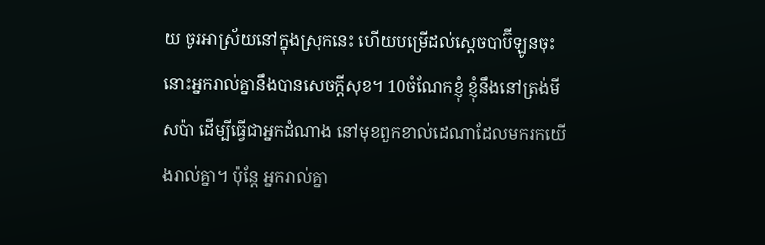យ ចូរអាស្រ័យនៅក្នុងស្រុកនេះ ហើយបម្រើដល់ស្តេចបាប៊ីឡូនចុះ នោះអ្នករាល់គ្នានឹងបានសេចក្ដីសុខ។ 10ចំណែកខ្ញុំ ខ្ញុំនឹងនៅត្រង់មីសប៉ា ដើម្បីធ្វើជាអ្នកដំណាង នៅមុខពួកខាល់ដេណាដែលមករកយើងរាល់គ្នា។ ប៉ុន្តែ អ្នករាល់គ្នា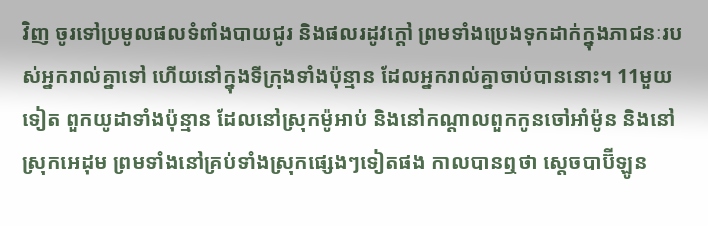វិញ ចូរទៅប្រមូលផលទំពាំងបាយជូរ និងផលរដូវក្តៅ ព្រមទាំងប្រេងទុកដាក់ក្នុងភាជនៈរបស់អ្នករាល់គ្នាទៅ ហើយនៅក្នុងទីក្រុងទាំងប៉ុន្មាន ដែលអ្នករាល់គ្នាចាប់បាននោះ។ 11មួយទៀត ពួកយូដាទាំងប៉ុន្មាន ដែលនៅស្រុកម៉ូអាប់ និងនៅកណ្ដាលពួកកូនចៅអាំម៉ូន និងនៅស្រុកអេដុម ព្រមទាំងនៅគ្រប់ទាំងស្រុកផ្សេងៗទៀតផង កាលបានឮថា ស្តេចបាប៊ីឡូន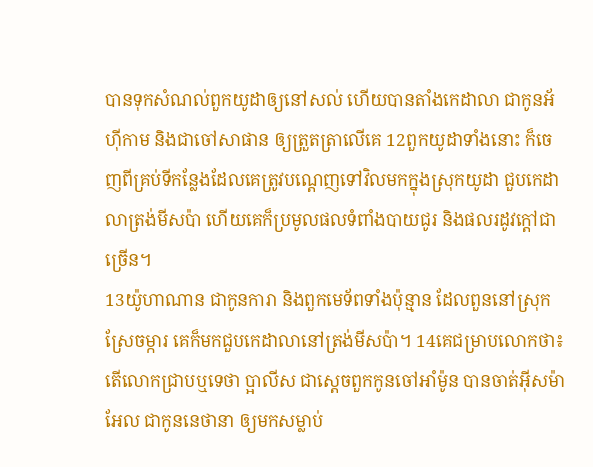បានទុកសំណល់ពួកយូដាឲ្យនៅសល់ ហើយបានតាំងកេដាលា ជាកូនអ័ហ៊ីកាម និងជាចៅសាផាន ឲ្យត្រួតត្រាលើគេ 12ពួកយូដាទាំងនោះ ក៏ចេញពីគ្រប់ទីកន្លែងដែលគេត្រូវបណ្តេញទៅវិលមកក្នុងស្រុកយូដា ជួបកេដាលាត្រង់មីសប៉ា ហើយគេក៏ប្រមូលផលទំពាំងបាយជូរ និងផលរដូវក្តៅជាច្រើន។
13យ៉ូហាណាន ជាកូនការា និងពួកមេទ័ពទាំងប៉ុន្មាន ដែលពួននៅស្រុកស្រែចម្ការ គេក៏មកជួបកេដាលានៅត្រង់មីសប៉ា។ 14គេជម្រាបលោកថា៖ តើលោកជ្រាបឬទេថា ប្អាលីស ជាស្តេចពួកកូនចៅអាំម៉ូន បានចាត់អ៊ីសម៉ាអែល ជាកូននេថានា ឲ្យមកសម្លាប់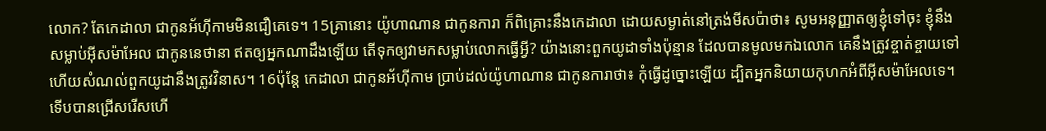លោក? តែកេដាលា ជាកូនអ័ហ៊ីកាមមិនជឿគេទេ។ 15គ្រានោះ យ៉ូហាណាន ជាកូនការា ក៏ពិគ្រោះនឹងកេដាលា ដោយសម្ងាត់នៅត្រង់មីសប៉ាថា៖ សូមអនុញ្ញាតឲ្យខ្ញុំទៅចុះ ខ្ញុំនឹងសម្លាប់អ៊ីសម៉ាអែល ជាកូននេថានា ឥតឲ្យអ្នកណាដឹងឡើយ តើទុកឲ្យវាមកសម្លាប់លោកធ្វើអ្វី? យ៉ាងនោះពួកយូដាទាំងប៉ុន្មាន ដែលបានមូលមកឯលោក គេនឹងត្រូវខ្ចាត់ខ្ចាយទៅ ហើយសំណល់ពួកយូដានឹងត្រូវវិនាស។ 16ប៉ុន្តែ កេដាលា ជាកូនអ័ហ៊ីកាម ប្រាប់ដល់យ៉ូហាណាន ជាកូនការាថា៖ កុំធ្វើដូច្នោះឡើយ ដ្បិតអ្នកនិយាយកុហកអំពីអ៊ីសម៉ាអែលទេ។
ទើបបានជ្រើសរើសហើ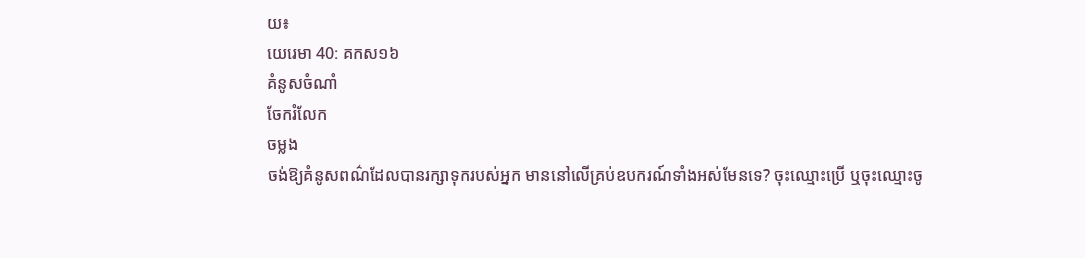យ៖
យេរេមា 40: គកស១៦
គំនូសចំណាំ
ចែករំលែក
ចម្លង
ចង់ឱ្យគំនូសពណ៌ដែលបានរក្សាទុករបស់អ្នក មាននៅលើគ្រប់ឧបករណ៍ទាំងអស់មែនទេ? ចុះឈ្មោះប្រើ ឬចុះឈ្មោះចូ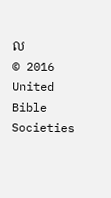ល
© 2016 United Bible Societies